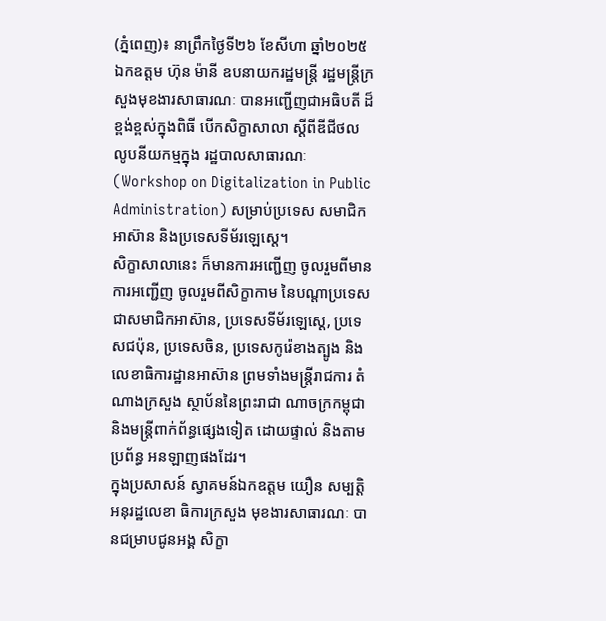(ភ្នំពេញ)៖ នាព្រឹកថ្ងៃទី២៦ ខែសីហា ឆ្នាំ២០២៥ ឯកឧត្តម ហ៊ុន ម៉ានី ឧបនាយករដ្ឋមន្ត្រី រដ្ឋមន្រ្តីក្រសួងមុខងារសាធារណៈ បានអញ្ជើញជាអធិបតី ដ៏ខ្ពង់ខ្ពស់ក្នុងពិធី បើកសិក្ខាសាលា ស្ដីពីឌីជីថល លូបនីយកម្មក្នុង រដ្ឋបាលសាធារណៈ (Workshop on Digitalization in Public Administration) សម្រាប់ប្រទេស សមាជិកអាស៊ាន និងប្រទេសទីម័រឡេស្តេ។
សិក្ខាសាលានេះ ក៏មានការអញ្ជើញ ចូលរួមពីមានការអញ្ជើញ ចូលរួមពីសិក្ខាកាម នៃបណ្តាប្រទេស ជាសមាជិកអាស៊ាន, ប្រទេសទីម័រឡេស្តេ, ប្រទេសជប៉ុន, ប្រទេសចិន, ប្រទេសកូរ៉េខាងត្បូង និងលេខាធិការដ្ឋានអាស៊ាន ព្រមទាំងមន្ត្រីរាជការ តំណាងក្រសួង ស្ថាប័ននៃព្រះរាជា ណាចក្រកម្ពុជា និងមន្ត្រីពាក់ព័ន្ធផ្សេងទៀត ដោយផ្ទាល់ និងតាមប្រព័ន្ធ អនឡាញផងដែរ។
ក្នុងប្រសាសន៍ ស្វាគមន៍ឯកឧត្ដម យឿន សម្បត្តិ អនុរដ្ឋលេខា ធិការក្រសួង មុខងារសាធារណៈ បានជម្រាបជូនអង្គ សិក្ខា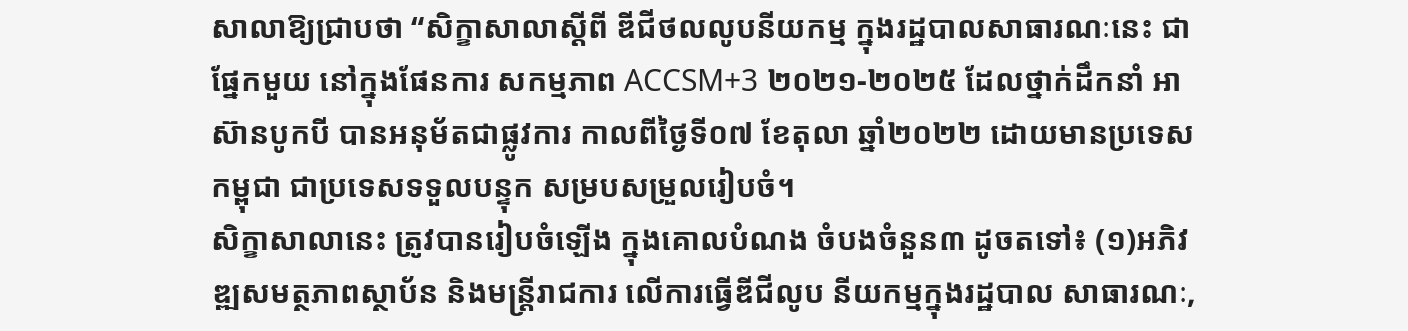សាលាឱ្យជ្រាបថា “សិក្ខាសាលាស្ដីពី ឌីជីថលលូបនីយកម្ម ក្នុងរដ្ឋបាលសាធារណៈនេះ ជាផ្នែកមួយ នៅក្នុងផែនការ សកម្មភាព ACCSM+3 ២០២១-២០២៥ ដែលថ្នាក់ដឹកនាំ អាស៊ានបូកបី បានអនុម័តជាផ្លូវការ កាលពីថ្ងៃទី០៧ ខែតុលា ឆ្នាំ២០២២ ដោយមានប្រទេសកម្ពុជា ជាប្រទេសទទួលបន្ទុក សម្របសម្រួលរៀបចំ។
សិក្ខាសាលានេះ ត្រូវបានរៀបចំឡើង ក្នុងគោលបំណង ចំបងចំនួន៣ ដូចតទៅ៖ (១)អភិវឌ្ឍសមត្ថភាពស្ថាប័ន និងមន្រ្តីរាជការ លើការធ្វើឌីជីលូប នីយកម្មក្នុងរដ្ឋបាល សាធារណៈ,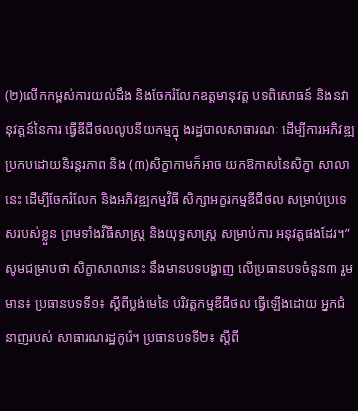(២)លើកកម្ពស់ការយល់ដឹង និងចែករំលែកឧត្តមានុវត្ត បទពិសោធន៍ និងនវានុវត្តន៍នៃការ ធ្វើឌីជីថលលូបនីយកម្មក្នុ ងរដ្ឋបាលសាធារណៈ ដើម្បីការអភិវឌ្ឍ ប្រកបដោយនិរន្តរភាព និង (៣)សិក្ខាកាមក៏អាច យកឱកាសនៃសិក្ខា សាលានេះ ដើម្បីចែករំលែក និងអភិវឌ្ឍកម្មវិធី សិក្សាអក្ខរកម្មឌីជីថល សម្រាប់ប្រទេសរបស់ខ្លួន ព្រមទាំងវីធីសាស្រ្ត និងយុទ្ធសាស្រ្ត សម្រាប់ការ អនុវត្តផងដែរ។”
សូមជម្រាបថា សិក្ខាសាលានេះ នឹងមានបទបង្ហាញ លើប្រធានបទចំនួន៣ រួមមាន៖ ប្រធានបទទី១៖ ស្ដីពីប្លង់មេនៃ បរិវត្តកម្មឌីជីថល ធ្វើឡើងដោយ អ្នកជំនាញរបស់ សាធារណរដ្ឋកូរ៉េ។ ប្រធានបទទី២៖ ស្តីពី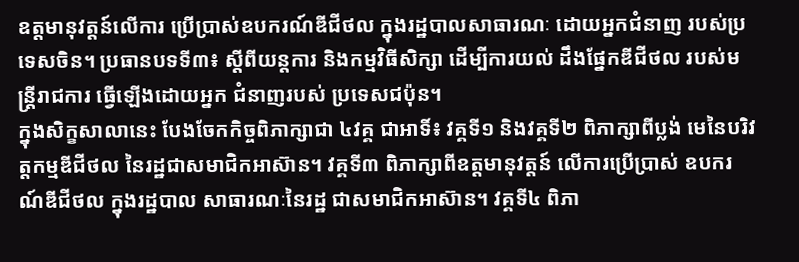ឧត្តមានុវត្តន៍លើការ ប្រើប្រាស់ឧបករណ៍ឌីជីថល ក្នុងរដ្ឋបាលសាធារណៈ ដោយអ្នកជំនាញ របស់ប្រទេសចិន។ ប្រធានបទទី៣៖ ស្តីពីយន្តការ និងកម្មវិធីសិក្សា ដើម្បីការយល់ ដឹងផ្នែកឌីជីថល របស់មន្ត្រីរាជការ ធ្វើឡើងដោយអ្នក ជំនាញរបស់ ប្រទេសជប៉ុន។
ក្នុងសិក្ខសាលានេះ បែងចែកកិច្ចពិភាក្សាជា ៤វគ្គ ជាអាទិ៍៖ វគ្គទី១ និងវគ្គទី២ ពិភាក្សាពីប្លង់ មេនៃបរិវត្តកម្មឌីជីថល នៃរដ្ឋជាសមាជិកអាស៊ាន។ វគ្គទី៣ ពិភាក្សាពីឧត្តមានុវត្តន៍ លើការប្រើប្រាស់ ឧបករណ៍ឌីជីថល ក្នុងរដ្ឋបាល សាធារណៈនៃរដ្ឋ ជាសមាជិកអាស៊ាន។ វគ្គទី៤ ពិភា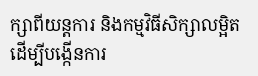ក្សាពីយន្តការ និងកម្មវិធីសិក្សាលម្អិត ដើម្បីបង្កើនការ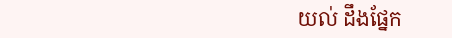យល់ ដឹងផ្នែក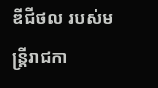ឌីជីថល របស់មន្រ្តីរាជកា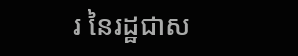រ នៃរដ្ឋជាស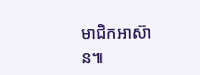មាជិកអាស៊ាន៕